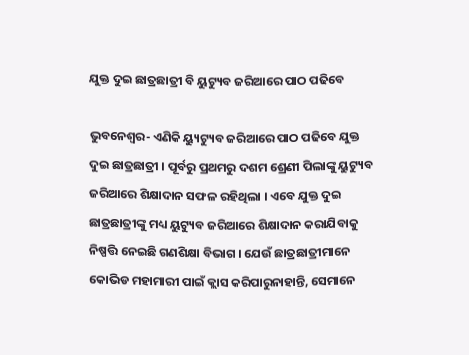ଯୁକ୍ତ ଦୁଇ ଛାତ୍ରଛାତ୍ରୀ ବି ୟୁଟ୍ୟୁବ ଜରିଆରେ ପାଠ ପଢିବେ

ଭୁବନେଶ୍ୱର- ଏଣିକି ୟ୍ୟୁଟ୍ୟୁବ ଜରିଆରେ ପାଠ ପଢିବେ ଯୁକ୍ତ ଦୁଇ ଛାତ୍ରଛାତ୍ରୀ । ପୂର୍ବରୁ ପ୍ରଥମରୁ ଦଶମ ଶ୍ରେଣୀ ପିଲାଙ୍କୁ ୟୁଟ୍ୟୁବ ଜରିଆରେ ଶିକ୍ଷାଦାନ ସଫଳ ରହିଥିଲା । ଏବେ ଯୁକ୍ତ ଦୁଇ ଛାତ୍ରଛାତ୍ରୀଙ୍କୁ ମଧ୍ୟ ୟୁଟ୍ୟୁବ ଜରିଆରେ ଶିକ୍ଷାଦାନ କରାଯିବାକୁ ନିଷ୍ପତ୍ତି ନେଇଛି ଗଣଶିକ୍ଷା ବିଭାଗ । ଯେଉଁ ଛାତ୍ରଛାତ୍ରୀମାନେ କୋଭିଡ ମହାମାରୀ ପାଇଁ କ୍ଲାସ କରିପାରୁନାହାନ୍ତି, ସେମାନେ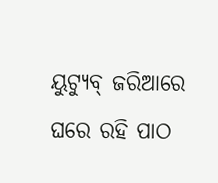ୟୁଟ୍ୟୁବ୍ ଜରିଆରେ ଘରେ ରହି ପାଠ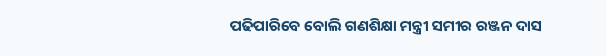ପଢିପାରିବେ ବୋଲି ଗଣଶିକ୍ଷା ମନ୍ତ୍ରୀ ସମୀର ରଞ୍ଜନ ଦାସ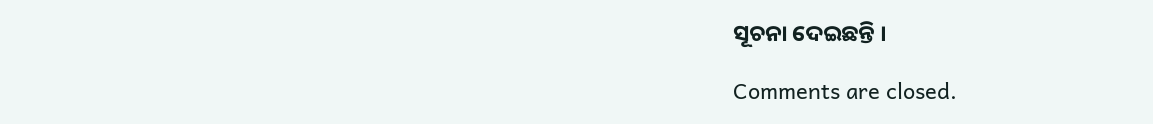ସୂଚନା ଦେଇଛନ୍ତି ।

Comments are closed.